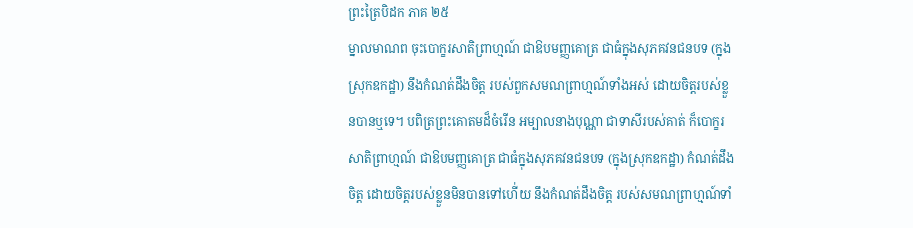ព្រះត្រៃបិដក ភាគ ២៥
ម្នាលមាណព ចុះបោក្ខរសាតិព្រាហ្មណ៍ ជាឱបមញ្ញគោត្រ ជាធំក្នុងសុភគវនជនបទ (ក្នុងស្រុកឧកដ្ឋា) នឹងកំណត់ដឹងចិត្ត របស់ពួកសមណព្រាហ្មណ៍ទាំងអស់ ដោយចិត្តរបស់ខ្លួនបានឬទេ។ បពិត្រព្រះគោតមដ៏ចំរើន អម្បាលនាងបុណ្ណា ជាទាសីរបស់គាត់ ក៏បោក្ខរសាតិព្រាហ្មណ៍ ជាឱបមញ្ញគោត្រ ជាធំក្នុងសុភគវនជនបទ (ក្នុងស្រុកឧកដ្ឋា) កំណត់ដឹងចិត្ត ដោយចិត្តរបស់ខ្លួនមិនបានទៅហើ់យ នឹងកំណត់ដឹងចិត្ត របស់សមណព្រាហ្មណ៍ទាំ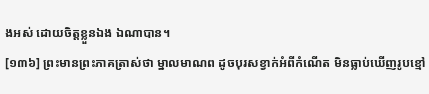ងអស់ ដោយចិត្តខ្លួនឯង ឯណាបាន។
[១៣៦] ព្រះមានព្រះភាគត្រាស់ថា ម្នាលមាណព ដូចបុរសខ្វាក់អំពីកំណើត មិនធ្លាប់ឃើញរូបខ្មៅ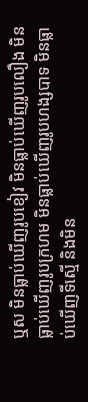ឬស មិនធ្លាប់ឃើញរូបខៀវ មិនធ្លាប់ឃើញរូបលឿង មិនធ្លាប់ឃើញរូបក្រហម មិនធ្លាប់ឃើញរូបហង្សបាទ មិនធ្លាប់ឃើញទីស្មើ និងមិន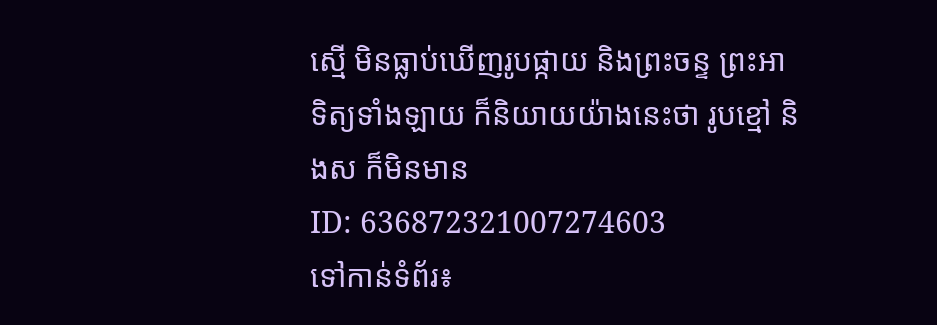ស្មើ មិនធ្លាប់ឃើញរូបផ្កាយ និងព្រះចន្ទ ព្រះអាទិត្យទាំងឡាយ ក៏និយាយយ៉ាងនេះថា រូបខ្មៅ និងស ក៏មិនមាន
ID: 636872321007274603
ទៅកាន់ទំព័រ៖